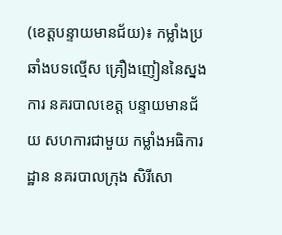(ខេត្តបន្ទាយមានជ័យ)៖ កម្លាំងប្រឆាំងបទល្មើស គ្រឿងញៀននៃស្នងការ នគរបាលខេត្ត បន្ទាយមានជ័យ សហការជាមួយ កម្លាំងអធិការដ្ឋាន នគរបាលក្រុង សិរីសោ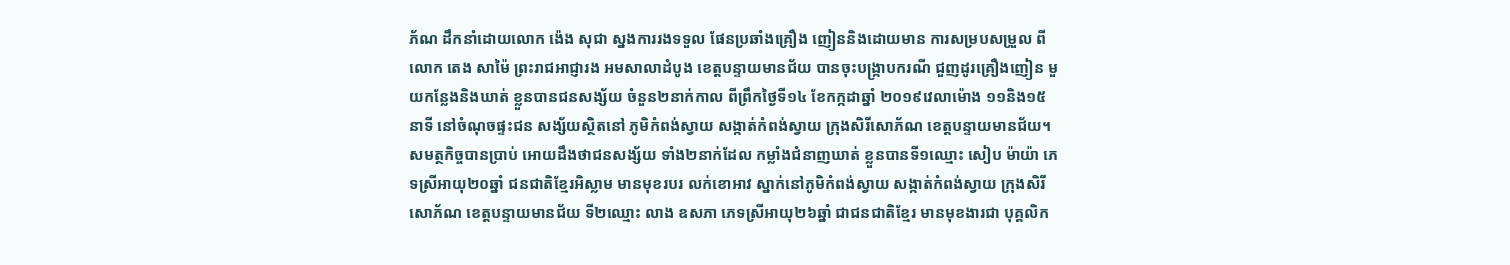ភ័ណ ដឹកនាំដោយលោក ង៉េង សុជា ស្នងការរងទទួល ផែនប្រឆាំងគ្រឿង ញៀននិងដោយមាន ការសម្របសម្រួល ពីលោក តេង សាម៉ៃ ព្រះរាជអាជ្ញារង អមសាលាដំបូង ខេត្តបន្ទាយមានជ័យ បានចុះបង្ក្រាបករណី ជួញដូរគ្រឿងញៀន មួយកន្លែងនិងឃាត់ ខ្លួនបានជនសង្ស័យ ចំនួន២នាក់កាល ពីព្រឹកថ្ងៃទី១៤ ខែកក្កដាឆ្នាំ ២០១៩វេលាម៉ោង ១១និង១៥នាទី នៅចំណុចផ្ទះជន សង្ស័យស្ថិតនៅ ភូមិកំពង់ស្វាយ សង្កាត់កំពង់ស្វាយ ក្រុងសិរីសោភ័ណ ខេត្តបន្ទាយមានជ័យ។
សមត្ថកិច្ចបានប្រាប់ អោយដឹងថាជនសង្ស័យ ទាំង២នាក់ដែល កម្លាំងជំនាញឃាត់ ខ្លួនបានទី១ឈ្មោះ សៀប ម៉ាយ៉ា ភេទស្រីអាយុ២០ឆ្នាំ ជនជាតិខ្មែរអិស្លាម មានមុខរបរ លក់ខោអាវ ស្នាក់នៅភូមិកំពង់ស្វាយ សង្កាត់កំពង់ស្វាយ ក្រុងសិរីសោភ័ណ ខេត្តបន្ទាយមានជ័យ ទី២ឈ្មោះ លាង ឧសភា ភេទស្រីអាយុ២៦ឆ្នាំ ជាជនជាតិខ្មែរ មានមុខងារជា បុគ្គលិក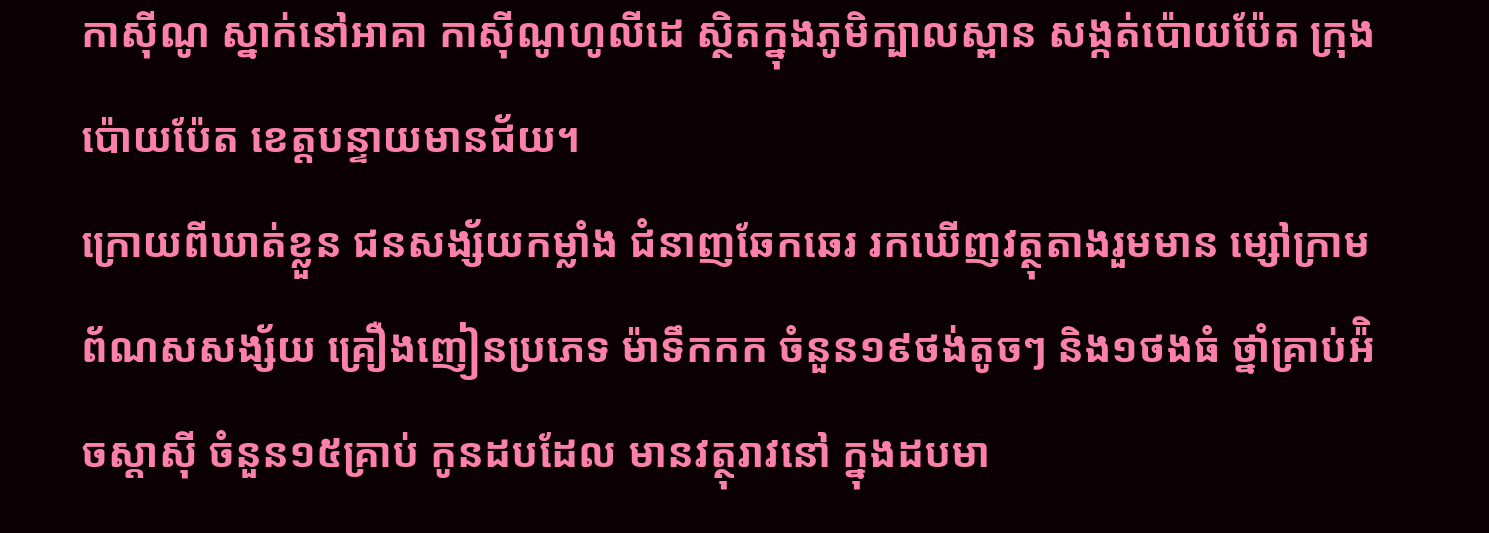កាស៊ីណូ ស្នាក់នៅអាគា កាស៊ីណូហូលីដេ ស្ថិតក្នុងភូមិក្បាលស្ពាន សង្កត់ប៉ោយប៉ែត ក្រុងប៉ោយប៉ែត ខេត្តបន្ទាយមានជ័យ។
ក្រោយពីឃាត់ខ្លួន ជនសង្ស័យកម្លាំង ជំនាញឆែកឆេរ រកឃើញវត្ថុតាងរួមមាន ម្សៅក្រាម ព័ណសសង្ស័យ គ្រឿងញៀនប្រភេទ ម៉ាទឹកកក ចំនួន១៩ថង់តូចៗ និង១ថងធំ ថ្នាំគ្រាប់អ៉ិចស្តាស៊ី ចំនួន១៥គ្រាប់ កូនដបដែល មានវត្ថុរាវនៅ ក្នុងដបមា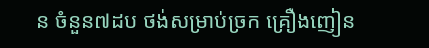ន ចំនួន៧ដប ថង់សម្រាប់ច្រក គ្រឿងញៀន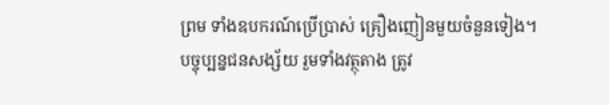ព្រម ទាំងឧបករណ៍ប្រើប្រាស់ គ្រឿងញៀនមួយចំនួនទៀង។
បច្ចុប្បន្នជនសង្ស័យ រួមទាំងវត្ថុតាង ត្រូវ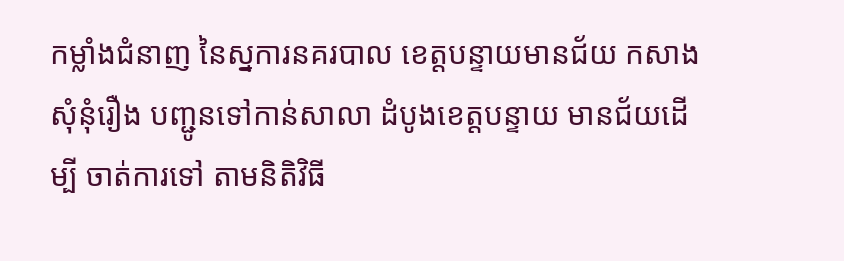កម្លាំងជំនាញ នៃស្នការនគរបាល ខេត្តបន្ទាយមានជ័យ កសាងសុំនុំរឿង បញ្ជូនទៅកាន់សាលា ដំបូងខេត្តបន្ទាយ មានជ័យដើម្បី ចាត់ការទៅ តាមនិតិវិធី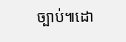ច្បាប់៕ដោ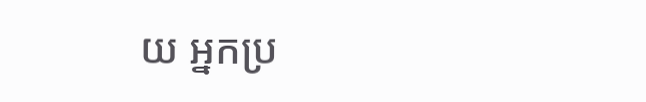យ អ្នកប្រ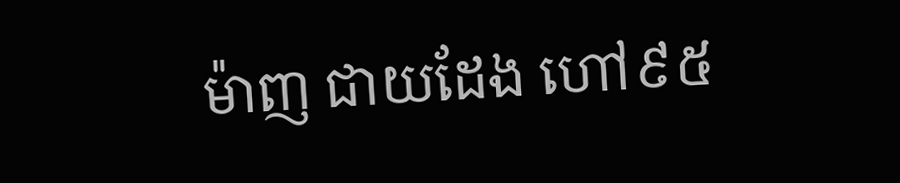ម៉ាញ ជាយដែង ហៅ៩៥